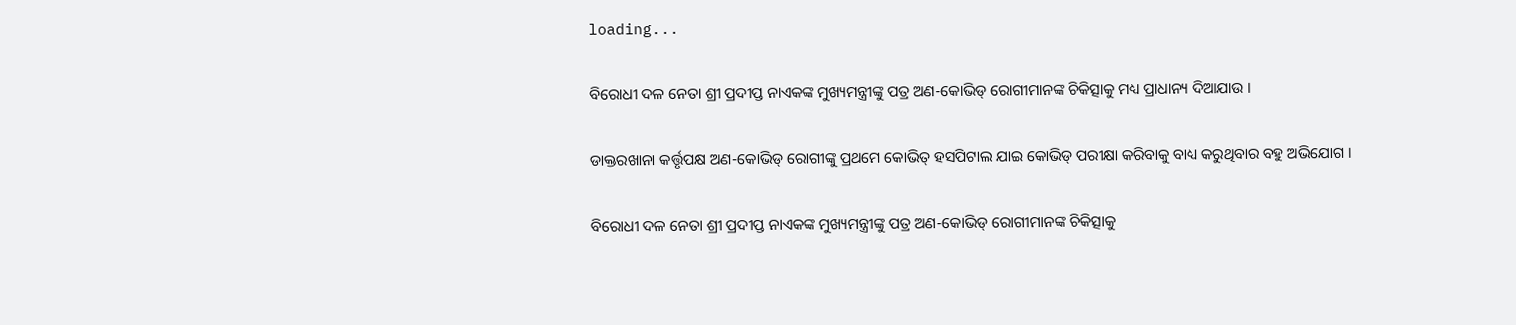loading...

ବିରୋଧୀ ଦଳ ନେତା ଶ୍ରୀ ପ୍ରଦୀପ୍ତ ନାଏକଙ୍କ ମୁଖ୍ୟମନ୍ତ୍ରୀଙ୍କୁ ପତ୍ର ଅଣ-କୋଭିଡ୍ ରୋଗୀମାନଙ୍କ ଚିକିତ୍ସାକୁ ମଧ୍ୟ ପ୍ରାଧାନ୍ୟ ଦିଆଯାଉ ।

ଡାକ୍ତରଖାନା କର୍ତ୍ତୃପକ୍ଷ ଅଣ-କୋଭିଡ୍‌ ରୋଗୀଙ୍କୁ ପ୍ରଥମେ କୋଭିତ୍ ହସପିଟାଲ ଯାଇ କୋଭିଡ୍ ପରୀକ୍ଷା କରିବାକୁ ବାଧ୍ୟ କରୁଥିବାର ବହୁ ଅଭିଯୋଗ ।

ବିରୋଧୀ ଦଳ ନେତା ଶ୍ରୀ ପ୍ରଦୀପ୍ତ ନାଏକଙ୍କ ମୁଖ୍ୟମନ୍ତ୍ରୀଙ୍କୁ ପତ୍ର ଅଣ-କୋଭିଡ୍ ରୋଗୀମାନଙ୍କ ଚିକିତ୍ସାକୁ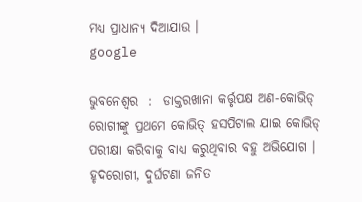ମଧ୍ୟ ପ୍ରାଧାନ୍ୟ ଦିଆଯାଉ ।
google

ଭୁବନେଶ୍ୱର  :  ଡାକ୍ତରଖାନା କର୍ତ୍ତୃପକ୍ଷ ଅଣ-କୋଭିଡ୍‌ ରୋଗୀଙ୍କୁ ପ୍ରଥମେ କୋଭିତ୍ ହସପିଟାଲ ଯାଇ କୋଭିଡ୍ ପରୀକ୍ଷା କରିବାକୁ ବାଧ୍ୟ କରୁଥିବାର ବହୁ ଅଭିଯୋଗ । ହୃଦରୋଗୀ, ଦୁର୍ଘଟଣା ଜନିତ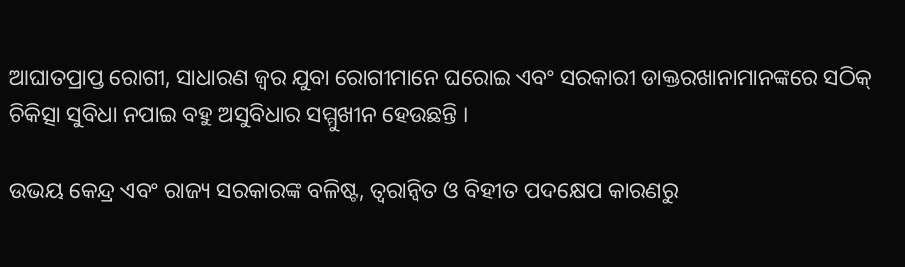ଆଘାତପ୍ରାପ୍ତ ରୋଗୀ, ସାଧାରଣ ଜ୍ବର ଯୁବା ରୋଗୀମାନେ ଘରୋଇ ଏବଂ ସରକାରୀ ଡାକ୍ତରଖାନାମାନଙ୍କରେ ସଠିକ୍ ଚିକିତ୍ସା ସୁବିଧା ନପାଇ ବହୁ ଅସୁବିଧାର ସମ୍ମୁଖୀନ ହେଉଛନ୍ତି ।

ଉଭୟ କେନ୍ଦ୍ର ଏବଂ ରାଜ୍ୟ ସରକାରଙ୍କ ବଳିଷ୍ଟ, ତ୍ବରାନ୍ବିତ ଓ ବିହୀତ ପଦକ୍ଷେପ କାରଣରୁ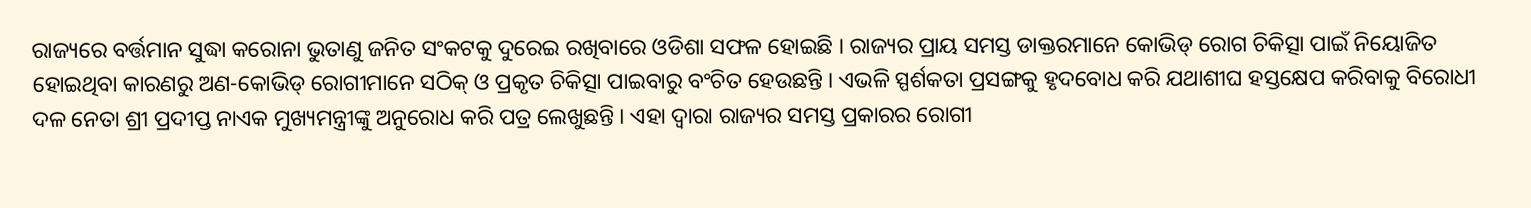ରାଜ୍ୟରେ ବର୍ତ୍ତମାନ ସୁଦ୍ଧା କରୋନା ଭୁତାଣୁ ଜନିତ ସଂକଟକୁ ଦୁରେଇ ରଖିବାରେ ଓଡିଶା ସଫଳ ହୋଇଛି । ରାଜ୍ୟର ପ୍ରାୟ ସମସ୍ତ ଡାକ୍ତରମାନେ କୋଭିଡ୍ ରୋଗ ଚିକିତ୍ସା ପାଇଁ ନିୟୋଜିତ ହୋଇଥିବା କାରଣରୁ ଅଣ-କୋଭିଡ୍ ରୋଗୀମାନେ ସଠିକ୍ ଓ ପ୍ରକୃତ ଚିକିତ୍ସା ପାଇବାରୁ ବଂଚିତ ହେଉଛନ୍ତି । ଏଭଳି ସ୍ପର୍ଶକତା ପ୍ରସଙ୍ଗକୁ ହୃଦବୋଧ କରି ଯଥାଶୀଘ ହସ୍ତକ୍ଷେପ କରିବାକୁ ବିରୋଧୀ ଦଳ ନେତା ଶ୍ରୀ ପ୍ରଦୀପ୍ତ ନାଏକ ମୁଖ୍ୟମନ୍ତ୍ରୀଙ୍କୁ ଅନୁରୋଧ କରି ପତ୍ର ଲେଖୁଛନ୍ତି । ଏହା ଦ୍ଵାରା ରାଜ୍ୟର ସମସ୍ତ ପ୍ରକାରର ରୋଗୀ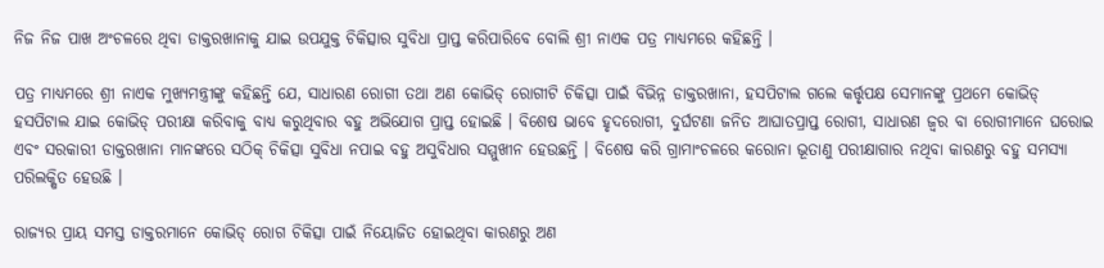ନିଜ ନିଜ ପାଖ ଅଂଚଳରେ ଥିବା ଡାକ୍ତରଖାନାକୁ ଯାଇ ଉପଯୁକ୍ତ ଚିକିତ୍ସାର ସୁବିଧା ପ୍ରାପ୍ତ କରିପାରିବେ ବୋଲି ଶ୍ରୀ ନାଏକ ପତ୍ର ମାଧ୍ୟମରେ କହିଛନ୍ତି ।

ପତ୍ର ମାଧ୍ୟମରେ ଶ୍ରୀ ନାଏକ ମୁଖ୍ୟମନ୍ତ୍ରୀଙ୍କୁ କହିଛନ୍ତି ଯେ, ସାଧାରଣ ରୋଗୀ ତଥା ଅଣ କୋଭିଡ୍ ରୋଗୀଟି ଚିକିତ୍ସା ପାଇଁ ବିଭିନ୍ନ ଡାକ୍ତରଖାନା, ହସପିଟାଲ ଗଲେ କର୍ତ୍ତୃପକ୍ଷ ସେମାନଙ୍କୁ ପ୍ରଥମେ କୋଭିଡ୍ ହସପିଟାଲ ଯାଇ କୋଭିଡ୍ ପରୀକ୍ଷା କରିବାକୁ ବାଧ୍ୟ କରୁଥିବାର ବହୁ ଅଭିଯୋଗ ପ୍ରାପ୍ତ ହୋଇଛି । ବିଶେଷ ଭାବେ ହୃଦରୋଗୀ, ଦୁର୍ଘଟଣା ଜନିତ ଆଘାତପ୍ରାପ୍ତ ରୋଗୀ, ସାଧାରଣ ଜ୍ବର ବା ରୋଗୀମାନେ ଘରୋଇ ଏବଂ ସରକାରୀ ଡାକ୍ତରଖାନା ମାନଙ୍କରେ ସଠିକ୍ ଚିକିତ୍ସା ସୁବିଧା ନପାଇ ବହୁ ଅସୁବିଧାର ସମ୍ମୁଖୀନ ହେଉଛନ୍ତି । ବିଶେଷ କରି ଗ୍ରାମାଂଚଳରେ କରୋନା ଭୂତାଣୁ ପରୀକ୍ଷାଗାର ନଥିବା କାରଣରୁ ବହୁ ସମସ୍ୟା ପରିଲକ୍ଷିତ ହେଉଛି ।

ରାଜ୍ୟର ପ୍ରାୟ ସମସ୍ତ ଡାକ୍ତରମାନେ କୋଭିଡ୍ ରୋଗ ଚିକିତ୍ସା ପାଇଁ ନିୟୋଜିତ ହୋଇଥିବା କାରଣରୁ ଅଣ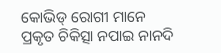କୋଭିଡ୍ ରୋଗୀ ମାନେ ପ୍ରକୃତ ଚିକିତ୍ସା ନପାଇ ନାନଦି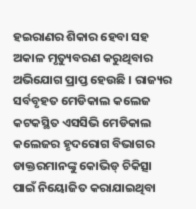ହଇରାଣର ଶିକାର ହେବା ସହ ଅକାଳ ମୃତ୍ୟୁବରଣ କରୁଥିବାର ଅଭିଯୋଗ ପ୍ରାପ୍ତ ହେଉଛି । ରାଜ୍ୟର ସର୍ବବୃହତ ମେଡିକାଲ କଲେଜ କଟକସ୍ଥିତ ଏସସିଭି ମେଡିକାଲ କଲେଜର ହୃଦରୋଗ ବିଭାଗର ଡାକ୍ତରମାନଙ୍କୁ କୋଭିଡ୍ ଚିକିତ୍ସା ପାଇଁ ନିୟୋଜିତ କରାଯାଇଥିବା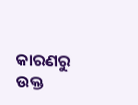କାରଣରୁ ଉକ୍ତ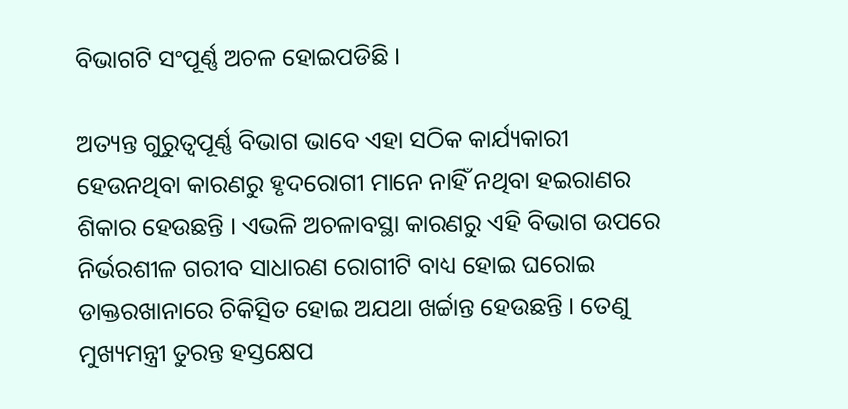ବିଭାଗଟି ସଂପୂର୍ଣ୍ଣ ଅଚଳ ହୋଇପଡିଛି ।

ଅତ୍ୟନ୍ତ ଗୁରୁତ୍ଵପୂର୍ଣ୍ଣ ବିଭାଗ ଭାବେ ଏହା ସଠିକ କାର୍ଯ୍ୟକାରୀ ହେଉନଥିବା କାରଣରୁ ହୃଦରୋଗୀ ମାନେ ନାହିଁ ନଥିବା ହଇରାଣର ଶିକାର ହେଉଛନ୍ତି । ଏଭଳି ଅଚଳାବସ୍ଥା କାରଣରୁ ଏହି ବିଭାଗ ଉପରେ ନିର୍ଭରଶୀଳ ଗରୀବ ସାଧାରଣ ରୋଗୀଟି ବାଧ୍ୟ ହୋଇ ଘରୋଇ ଡାକ୍ତରଖାନାରେ ଚିକିତ୍ସିତ ହୋଇ ଅଯଥା ଖର୍ଚ୍ଚାନ୍ତ ହେଉଛନ୍ତି । ତେଣୁ ମୁଖ୍ୟମନ୍ତ୍ରୀ ତୁରନ୍ତ ହସ୍ତକ୍ଷେପ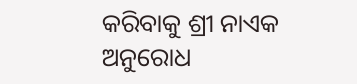କରିବାକୁ ଶ୍ରୀ ନାଏକ ଅନୁରୋଧ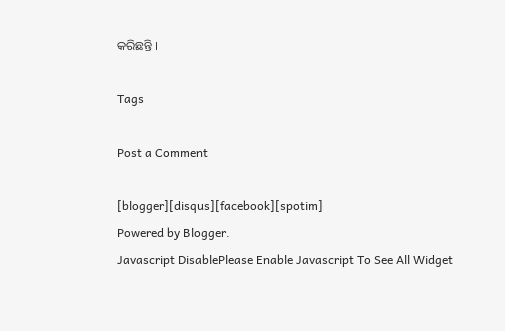କରିଛନ୍ତି ।

Tags

Post a Comment

[blogger][disqus][facebook][spotim]
Powered by Blogger.
Javascript DisablePlease Enable Javascript To See All Widget